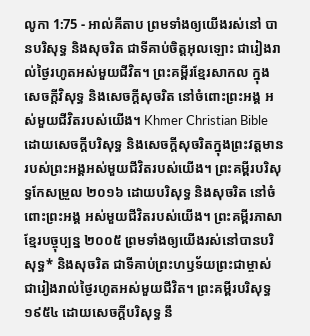លូកា 1:75 - អាល់គីតាប ព្រមទាំងឲ្យយើងរស់នៅ បានបរិសុទ្ធ និងសុចរិត ជាទីគាប់ចិត្តអុលឡោះ ជារៀងរាល់ថ្ងៃរហូតអស់មួយជីវិត។ ព្រះគម្ពីរខ្មែរសាកល ក្នុងសេចក្ដីវិសុទ្ធ និងសេចក្ដីសុចរិត នៅចំពោះព្រះអង្គ អស់មួយជីវិតរបស់យើង។ Khmer Christian Bible ដោយសេចក្ដីបរិសុទ្ធ និងសេចក្ដីសុចរិតក្នុងព្រះវត្ដមានរបស់ព្រះអង្គអស់មួយជីវិតរបស់យើង។ ព្រះគម្ពីរបរិសុទ្ធកែសម្រួល ២០១៦ ដោយបរិសុទ្ធ និងសុចរិត នៅចំពោះព្រះអង្គ អស់មួយជីវិតរបស់យើង។ ព្រះគម្ពីរភាសាខ្មែរបច្ចុប្បន្ន ២០០៥ ព្រមទាំងឲ្យយើងរស់នៅបានបរិសុទ្ធ* និងសុចរិត ជាទីគាប់ព្រះហឫទ័យព្រះជាម្ចាស់ ជារៀងរាល់ថ្ងៃរហូតអស់មួយជីវិត។ ព្រះគម្ពីរបរិសុទ្ធ ១៩៥៤ ដោយសេចក្ដីបរិសុទ្ធ នឹ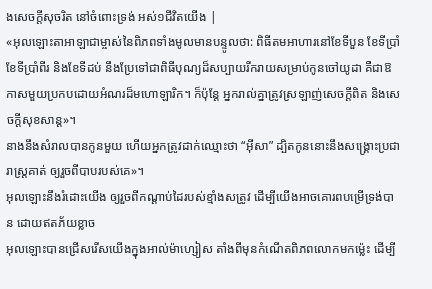ងសេចក្ដីសុចរិត នៅចំពោះទ្រង់ អស់១ជីវិតយើង |
«អុលឡោះតាអាឡាជាម្ចាស់នៃពិភពទាំងមូលមានបន្ទូលថា: ពិធីតមអាហារនៅខែទីបួន ខែទីប្រាំ ខែទីប្រាំពីរ និងខែទីដប់ នឹងប្រែទៅជាពិធីបុណ្យដ៏សប្បាយរីករាយសម្រាប់កូនចៅយូដា គឺជាឱកាសមួយប្រកបដោយអំណរដ៏មហោឡារិក។ ក៏ប៉ុន្តែ អ្នករាល់គ្នាត្រូវស្រឡាញ់សេចក្ដីពិត និងសេចក្ដីសុខសាន្ត»។
នាងនឹងសំរាលបានកូនមួយ ហើយអ្នកត្រូវដាក់ឈ្មោះថា “អ៊ីសា” ដ្បិតកូននោះនឹងសង្គ្រោះប្រជារាស្ដ្រគាត់ ឲ្យរួចពីបាបរបស់គេ»។
អុលឡោះនឹងរំដោះយើង ឲ្យរួចពីកណ្ដាប់ដៃរបស់ខ្មាំងសត្រូវ ដើម្បីយើងអាចគោរពបម្រើទ្រង់បាន ដោយឥតភ័យខ្លាច
អុលឡោះបានជ្រើសរើសយើងក្នុងអាល់ម៉ាហ្សៀស តាំងពីមុនកំណើតពិភពលោកមកម៉្លេះ ដើម្បី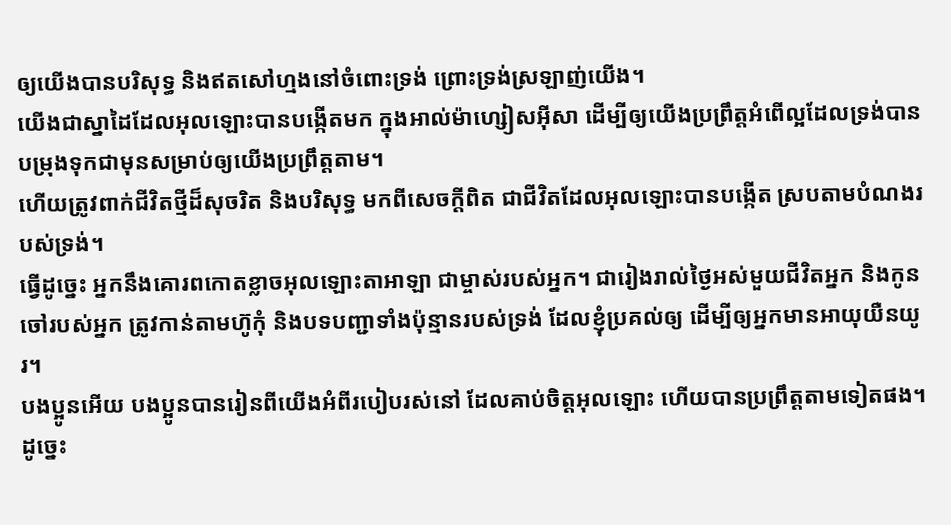ឲ្យយើងបានបរិសុទ្ធ និងឥតសៅហ្មងនៅចំពោះទ្រង់ ព្រោះទ្រង់ស្រឡាញ់យើង។
យើងជាស្នាដៃដែលអុលឡោះបានបង្កើតមក ក្នុងអាល់ម៉ាហ្សៀសអ៊ីសា ដើម្បីឲ្យយើងប្រព្រឹត្ដអំពើល្អដែលទ្រង់បានបម្រុងទុកជាមុនសម្រាប់ឲ្យយើងប្រព្រឹត្ដតាម។
ហើយត្រូវពាក់ជីវិតថ្មីដ៏សុចរិត និងបរិសុទ្ធ មកពីសេចក្ដីពិត ជាជីវិតដែលអុលឡោះបានបង្កើត ស្របតាមបំណងរបស់ទ្រង់។
ធ្វើដូច្នេះ អ្នកនឹងគោរពកោតខ្លាចអុលឡោះតាអាឡា ជាម្ចាស់របស់អ្នក។ ជារៀងរាល់ថ្ងៃអស់មួយជីវិតអ្នក និងកូនចៅរបស់អ្នក ត្រូវកាន់តាមហ៊ូកុំ និងបទបញ្ជាទាំងប៉ុន្មានរបស់ទ្រង់ ដែលខ្ញុំប្រគល់ឲ្យ ដើម្បីឲ្យអ្នកមានអាយុយឺនយូរ។
បងប្អូនអើយ បងប្អូនបានរៀនពីយើងអំពីរបៀបរស់នៅ ដែលគាប់ចិត្តអុលឡោះ ហើយបានប្រព្រឹត្ដតាមទៀតផង។ ដូច្នេះ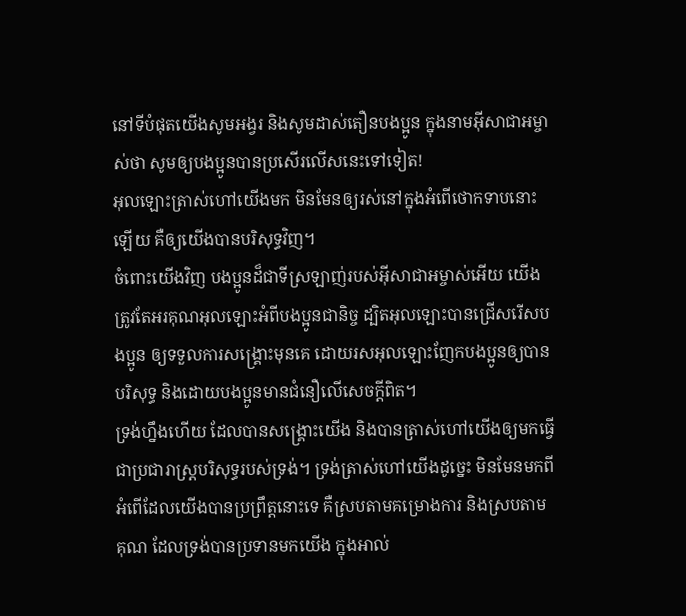នៅទីបំផុតយើងសូមអង្វរ និងសូមដាស់តឿនបងប្អូន ក្នុងនាមអ៊ីសាជាអម្ចាស់ថា សូមឲ្យបងប្អូនបានប្រសើរលើសនេះទៅទៀត!
អុលឡោះត្រាស់ហៅយើងមក មិនមែនឲ្យរស់នៅក្នុងអំពើថោកទាបនោះឡើយ គឺឲ្យយើងបានបរិសុទ្ធវិញ។
ចំពោះយើងវិញ បងប្អូនដ៏ជាទីស្រឡាញ់របស់អ៊ីសាជាអម្ចាស់អើយ យើងត្រូវតែអរគុណអុលឡោះអំពីបងប្អូនជានិច្ច ដ្បិតអុលឡោះបានជ្រើសរើសបងប្អូន ឲ្យទទួលការសង្គ្រោះមុនគេ ដោយរសអុលឡោះញែកបងប្អូនឲ្យបានបរិសុទ្ធ និងដោយបងប្អូនមានជំនឿលើសេចក្ដីពិត។
ទ្រង់ហ្នឹងហើយ ដែលបានសង្គ្រោះយើង និងបានត្រាស់ហៅយើងឲ្យមកធ្វើជាប្រជារាស្ដ្របរិសុទ្ធរបស់ទ្រង់។ ទ្រង់ត្រាស់ហៅយើងដូច្នេះ មិនមែនមកពីអំពើដែលយើងបានប្រព្រឹត្ដនោះទេ គឺស្របតាមគម្រោងការ និងស្របតាមគុណ ដែលទ្រង់បានប្រទានមកយើង ក្នុងអាល់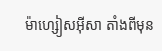ម៉ាហ្សៀសអ៊ីសា តាំងពីមុន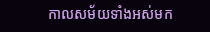កាលសម័យទាំងអស់មក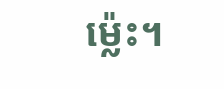ម៉្លេះ។